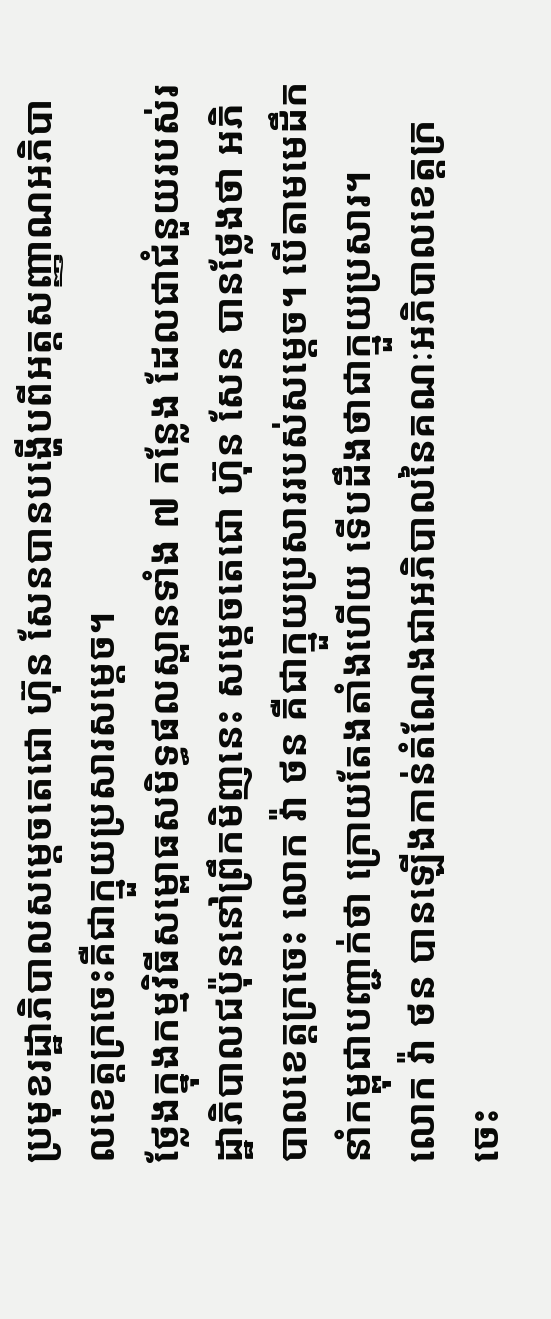ប្រមុខរដ្ឋាភិបាលសម្តេចតេជោ ហ៊ុន សែនបានបង្ហើបពីអត្តសញ្ញាណអភិបាលខេត្តក្រចេះគឺជាក្មួយប្រសារសម្តេច។
ថ្លែងក្នុងកម្មវិធីសម្ពោធសមិទ្ធផលស្ពានទាំង ៧ កន្លែង ដែលជាជំនួយរបស់រដ្ឋាភិបាលជប៉ុននៅព្រឹកមិញនេះ សម្តេចតេជោ ហ៊ុន សែន បានថ្លែងថា អភិបាលខេត្តក្រចេះ លោក វ៉ា ថន គឺជាក្មួយប្រសាររបស់សម្តេច។ បើតាមមេដឹកនាំកម្ពុជាបញ្ជាក់ថា ក្រោយតែងតាំងហើយ ទើបដឹងថាជាក្មួយប្រសារ។
លោក វ៉ា ថន បានឡើងកាន់តំណែងជាអភិបាលនៃគណៈអភិបាលខេត្តក្រចេះ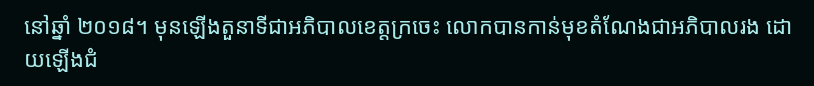នៅឆ្នាំ ២០១៨។ មុនឡើងតួនាទីជាអភិបាលខេត្តក្រចេះ លោកបានកាន់មុខតំណែងជាអភិបាលរង ដោយឡើងជំ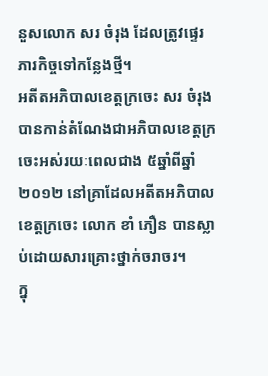នួសលោក សរ ចំរុង ដែលត្រូវផ្ទេរភារកិច្ចទៅកន្លែងថ្មី។
អតីតអភិបាលខេត្តក្រចេះ សរ ចំរុង បានកាន់តំណែងជាអភិបាលខេត្តក្រចេះអស់រយៈពេលជាង ៥ឆ្នាំពីឆ្នាំ២០១២ នៅគ្រាដែលអតីតអភិបាលខេត្តក្រចេះ លោក ខាំ ភឿន បានស្លាប់ដោយសារគ្រោះថ្នាក់ចរាចរ។
ក្នុ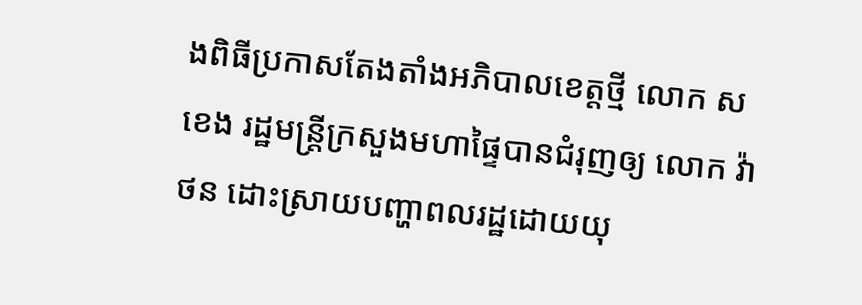ងពិធីប្រកាសតែងតាំងអភិបាលខេត្តថ្មី លោក ស ខេង រដ្ឋមន្រ្តីក្រសួងមហាផ្ទៃបានជំរុញឲ្យ លោក វ៉ា ថន ដោះស្រាយបញ្ហាពលរដ្ឋដោយយុ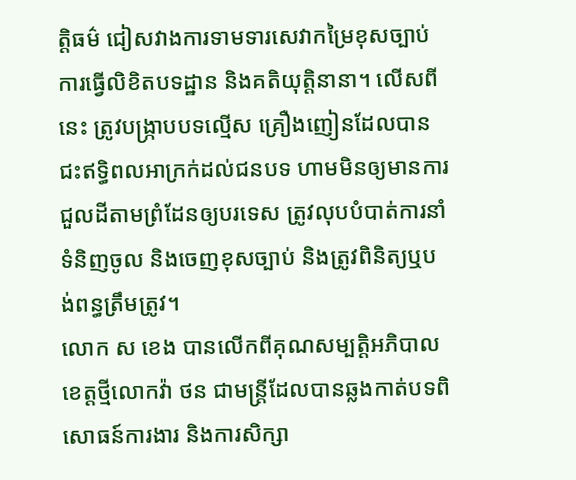ត្តិធម៌ ជៀសវាងការទាមទារសេវាកម្រៃខុសច្បាប់ ការធ្វើលិខិតបទដ្ឋាន និងគតិយុត្តិនានា។ លើសពីនេះ ត្រូវបង្ក្រាបបទល្មើស គ្រឿងញៀនដែលបានជះឥទ្ធិពលអាក្រក់ដល់ជនបទ ហាមមិនឲ្យមានការជួលដីតាមព្រំដែនឲ្យបរទេស ត្រូវលុបបំបាត់ការនាំទំនិញចូល និងចេញខុសច្បាប់ និងត្រូវពិនិត្យឬបង់ពន្ធត្រឹមត្រូវ។
លោក ស ខេង បានលើកពីគុណសម្បត្តិអភិបាលខេត្តថ្មីលោកវ៉ា ថន ជាមន្រ្តីដែលបានឆ្លងកាត់បទពិសោធន៍ការងារ និងការសិក្សា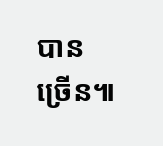បានច្រើន៕